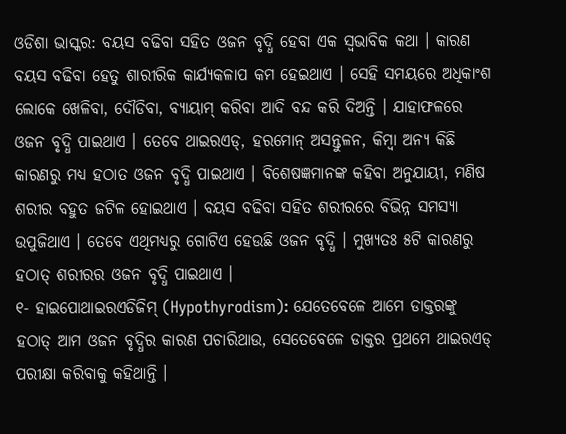ଓଡିଶା ଭାସ୍କର: ବୟସ ବଢିବା ସହିତ ଓଜନ ବୃଦ୍ଧି ହେବା ଏକ ସ୍ୱଭାବିକ କଥା । କାରଣ ବୟସ ବଢିବା ହେତୁ ଶାରୀରିକ କାର୍ଯ୍ୟକଳାପ କମ ହେଇଥାଏ । ସେହି ସମୟରେ ଅଧିକାଂଶ ଲୋକେ ଖେଳିବା, ଦୌଡିବା, ବ୍ୟାୟାମ୍ କରିବା ଆଦି ବନ୍ଦ କରି ଦିଅନ୍ତି । ଯାହାଫଳରେ ଓଜନ ବୃଦ୍ଧି ପାଇଥାଏ । ତେବେ ଥାଇରଏଡ୍, ହରମୋନ୍ ଅସନ୍ତୁଳନ, କିମ୍ବା ଅନ୍ୟ କିଛି କାରଣରୁ ମଧ୍ୟ ହଠାତ ଓଜନ ବୃଦ୍ଧି ପାଇଥାଏ । ବିଶେଷଜ୍ଞମାନଙ୍କ କହିବା ଅନୁଯାୟୀ, ମଣିଷ ଶରୀର ବହୁତ ଜଟିଳ ହୋଇଥାଏ । ବୟସ ବଢିବା ସହିତ ଶରୀରରେ ବିଭିନ୍ନ ସମସ୍ୟା ଉପୁଜିଥାଏ । ତେବେ ଏଥିମଧ୍ୟରୁ ଗୋଟିଏ ହେଉଛି ଓଜନ ବୃଦ୍ଧି । ମୁଖ୍ୟତଃ ୫ଟି କାରଣରୁ ହଠାତ୍ ଶରୀରର ଓଜନ ବୃଦ୍ଧି ପାଇଥାଏ ।
୧- ହାଇପୋଥାଇରଏଡିଜିମ୍ (Hypothyrodism): ଯେତେବେଳେ ଆମେ ଡାକ୍ତରଙ୍କୁ ହଠାତ୍ ଆମ ଓଜନ ବୃଦ୍ଧିର କାରଣ ପଚାରିଥାଉ, ସେତେବେଳେ ଡାକ୍ତର ପ୍ରଥମେ ଥାଇରଏଡ୍ ପରୀକ୍ଷା କରିବାକୁ କହିଥାନ୍ତି ।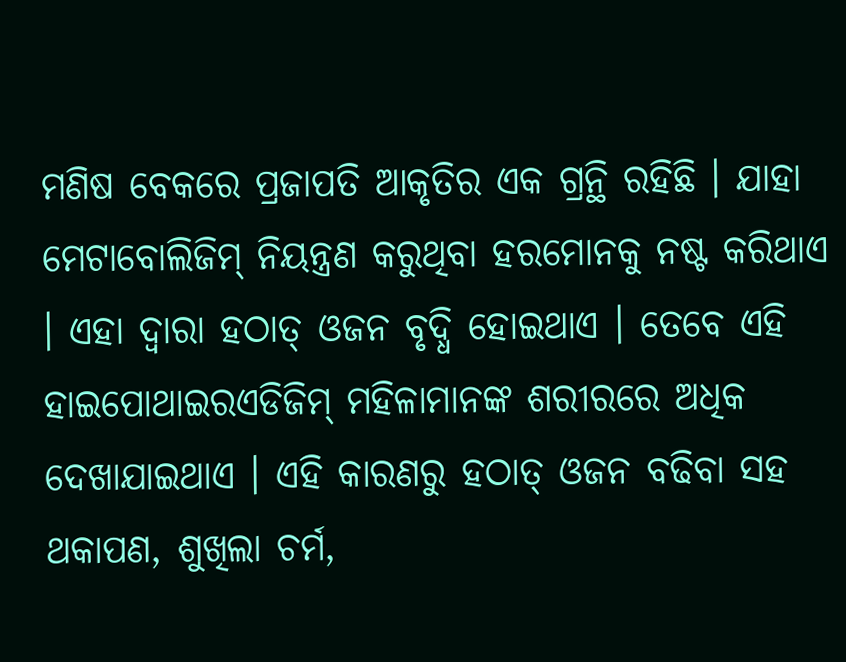ମଣିଷ ବେକରେ ପ୍ରଜାପତି ଆକୃତିର ଏକ ଗ୍ରନ୍ଥି ରହିଛି । ଯାହା ମେଟାବୋଲିଜିମ୍ ନିୟନ୍ତ୍ରଣ କରୁଥିବା ହରମୋନକୁ ନଷ୍ଟ କରିଥାଏ । ଏହା ଦ୍ୱାରା ହଠାତ୍ ଓଜନ ବୃଦ୍ଧି ହୋଇଥାଏ । ତେବେ ଏହି ହାଇପୋଥାଇରଏଡିଜିମ୍ ମହିଳାମାନଙ୍କ ଶରୀରରେ ଅଧିକ ଦେଖାଯାଇଥାଏ । ଏହି କାରଣରୁ ହଠାତ୍ ଓଜନ ବଢିବା ସହ ଥକାପଣ, ଶୁଖିଲା ଚର୍ମ,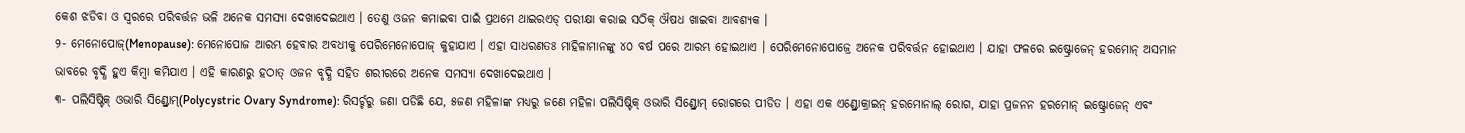କେଶ ଝଡିବା ଓ ସ୍ୱରରେ ପରିବର୍ତ୍ତନ ଭଳି ଅନେକ ସମସ୍ୟା ଦେଖାଦେଇଥାଏ । ତେଣୁ ଓଜନ କମାଇବା ପାଇଁ ପ୍ରଥମେ ଥାଇରଏଡ୍ ପରୀକ୍ଷା କରାଇ ସଠିକ୍ ଔଷଧ ଖାଇବା ଆବଶ୍ୟକ ।
୨- ମେନୋପୋଜ୍(Menopause): ମେନୋପୋଜ ଆରମ୍ଭ ହେବାର ଅବଧୀକୁ ପେରିମେନୋପୋଜ୍ କୁହାଯାଏ । ଏହା ସାଧରଣତଃ ମାହିଳାମାନଙ୍କୁ ୪୦ ବର୍ଷ ପରେ ଆରମ୍ଭ ହୋଇଥାଏ । ପେରିମେନୋପୋଜ୍ରେ ଅନେକ ପରିବର୍ତ୍ତନ ହୋଇଥାଏ । ଯାହା ଫଳରେ ଇଷ୍ଟ୍ରୋଜେନ୍ ହରମୋନ୍ ଅସମାନ ଭାବରେ ବୃଦ୍ଧି ହୁଏ କିମ୍ବା କମିଯାଏ । ଏହି କାରଣରୁ ହଠାତ୍ ଓଜନ ବୃଦ୍ଧି ସହିତ ଶରୀରରେ ଅନେକ ସମସ୍ୟା ଦେଖାଦେଇଥାଏ ।
୩- ପଲିସିଷ୍ଟିକ୍ ଓଭାରି ସିଣ୍ଡ୍ରୋମ୍(Polycystric Ovary Syndrome): ରିସର୍ଚ୍ଚରୁ ଜଣା ପଡିଛି ଯେ, ୫ଜଣ ମହିଳାଙ୍କ ମଧ୍ୟରୁ ଜଣେ ମହିଳା ପଲିସିଷ୍ଟିକ୍ ଓଭାରି ସିଣ୍ଡ୍ରୋମ୍ ରୋଗରେ ପୀଡିତ । ଏହା ଏକ ଏଣ୍ଡ୍ରୋକ୍ରାଇନ୍ ହରମୋନାଲ୍ ରୋଗ, ଯାହା ପ୍ରଜନନ ହରମୋନ୍ ଇଷ୍ଟ୍ରୋଜେନ୍ ଏବଂ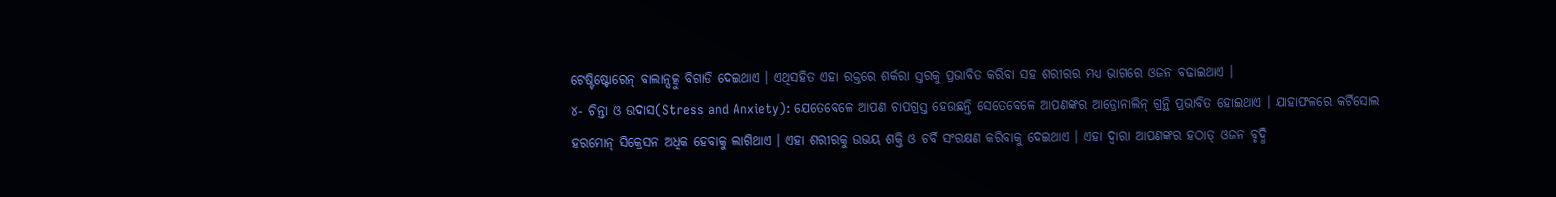ଟେଷ୍ଟିଷ୍ଟୋରେନ୍ ବାଲାନ୍ସତ୍କୁ ବିଗାଡି ଦେଇଥାଏ । ଏଥିସହିତ ଏହା ରକ୍ତରେ ଶର୍କରା ସ୍ତରକୁ ପ୍ରଭାବିତ କରିବା ସହ ଶରୀରର ମଧ୍ୟ ଭାଗରେ ଓଜନ ବଢାଇଥାଏ ।
୪- ଚିନ୍ତା ଓ ଉଦାସ(Stress and Anxiety): ଯେତେବେଳେ ଆପଣ ଚାପଗ୍ରସ୍ତ ହେଉଛନ୍ତି ସେତେବେଳେ ଆପଣଙ୍କର ଆଡ୍ରୋନାଲିନ୍ ଗ୍ରନ୍ଥି ପ୍ରଭାବିତ ହୋଇଥାଏ । ଯାହାଫଳରେ କର୍ଟିସୋଲ ହରମୋନ୍ ସିକ୍ରେସନ ଅଧିକ ହେବାକୁ ଲାଗିଥାଏ । ଏହା ଶରୀରକୁ ଉଭୟ ଶକ୍ତି ଓ ଚର୍ବି ସଂରକ୍ଷଣ କରିବାକୁ ଦେଇଥାଏ । ଏହା ଦ୍ୱାରା ଆପଣଙ୍କର ହଠାତ୍ ଓଜନ ବୃଦ୍ଧି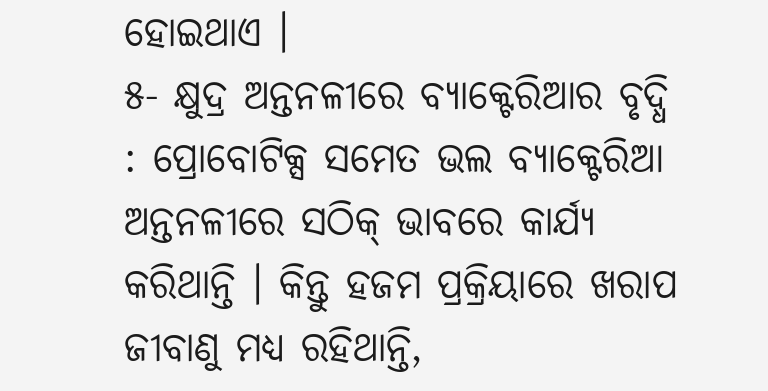ହୋଇଥାଏ ।
୫- କ୍ଷୁଦ୍ର ଅନ୍ତନଳୀରେ ବ୍ୟାକ୍ଟେରିଆର ବୃଦ୍ଧି : ପ୍ରୋବୋଟିକ୍ସ ସମେତ ଭଲ ବ୍ୟାକ୍ଟେରିଆ ଅନ୍ତନଳୀରେ ସଠିକ୍ ଭାବରେ କାର୍ଯ୍ୟ କରିଥାନ୍ତି । କିନ୍ତୁ ହଜମ ପ୍ରକ୍ରିୟାରେ ଖରାପ ଜୀବାଣୁ ମଧ୍ୟ ରହିଥାନ୍ତି,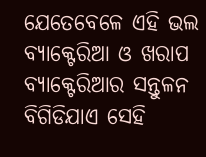ଯେତେବେଳେ ଏହି ଭଲ ବ୍ୟାକ୍ଟେରିଆ ଓ ଖରାପ ବ୍ୟାକ୍ଟେରିଆର ସନ୍ତୁଳନ ବିଗିଡିଯାଏ ସେହି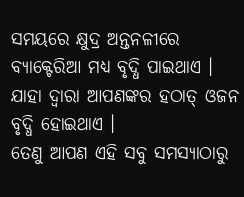ସମୟରେ କ୍ଷୁଦ୍ର ଅନ୍ତନଳୀରେ ବ୍ୟାକ୍ଟେରିଆ ମଧ୍ୟ ବୃଦ୍ଧି ପାଇଥାଏ । ଯାହା ଦ୍ୱାରା ଆପଣଙ୍କର ହଠାତ୍ ଓଜନ ବୃଦ୍ଧି ହୋଇଥାଏ ।
ତେଣୁ ଆପଣ ଏହି ସବୁ ସମସ୍ୟାଠାରୁ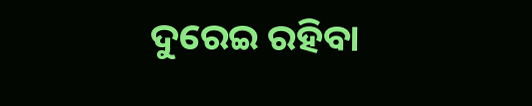ଦୁରେଇ ରହିବା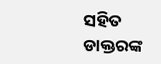ସହିତ ଡାକ୍ତରଙ୍କ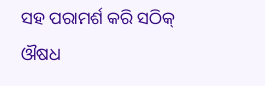ସହ ପରାମର୍ଶ କରି ସଠିକ୍ ଔଷଧ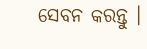ସେବନ କରନ୍ତୁ ।